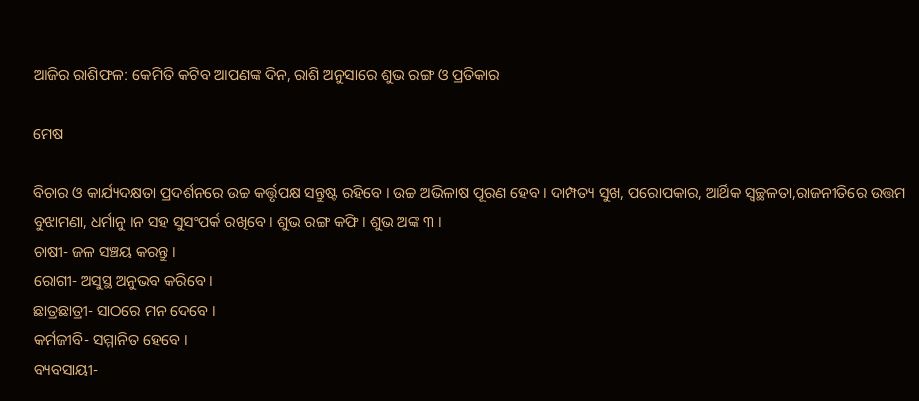ଆଜିର ରାଶିଫଳ: କେମିତି କଟିବ ଆପଣଙ୍କ ଦିନ, ରାଶି ଅନୁସାରେ ଶୁଭ ରଙ୍ଗ ଓ ପ୍ରତିକାର

ମେଷ

ବିଚାର ଓ କାର୍ଯ୍ୟଦକ୍ଷତା ପ୍ରଦର୍ଶନରେ ଉଚ୍ଚ କର୍ତ୍ତୃପକ୍ଷ ସନ୍ତୁଷ୍ଟ ରହିବେ । ଉଚ୍ଚ ଅଭିଳାଷ ପୂରଣ ହେବ । ଦାମ୍ପତ୍ୟ ସୁଖ, ପରୋପକାର, ଆର୍ଥିକ ସ୍ୱଚ୍ଛଳତା,ରାଜନୀତିରେ ଉତ୍ତମ ବୁଝାମଣା, ଧର୍ମାନୁ ।ନ ସହ ସୁସଂପର୍କ ରଖିବେ । ଶୁଭ ରଙ୍ଗ କଫି । ଶୁଭ ଅଙ୍କ ୩ ।
ଚାଷୀ- ଜଳ ସଞ୍ଚୟ କରନ୍ତୁ ।
ରୋଗୀ- ଅସୁସ୍ଥ ଅନୁଭବ କରିବେ ।
ଛାତ୍ରଛାତ୍ରୀ- ସାଠରେ ମନ ଦେବେ ।
କର୍ମଜୀବି- ସମ୍ମାନିତ ହେବେ ।
ବ୍ୟବସାୟୀ-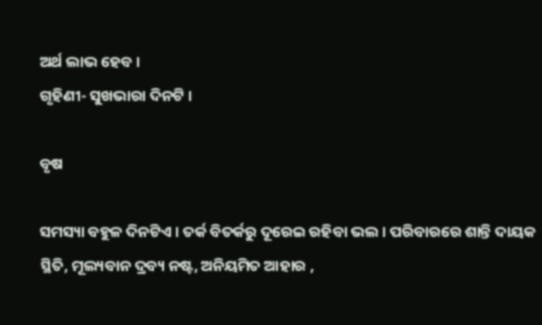ଅର୍ଥ ଲାଭ ହେବ ।
ଗୃହିଣୀ- ସୁଖଭାରା ଦିନଟି ।

ବୃଷ

ସମସ୍ୟା ବହୁଳ ଦିନଟିଏ । ତର୍କ ବିତର୍କରୁ ଦୂରେଇ ରହିବା ଭଲ । ପରିବାରରେ ଶାନ୍ତି ଦାୟକ ସ୍ଥିତି, ମୂଲ୍ୟବାନ ଦ୍ରବ୍ୟ ନଷ୍ଟ, ଅନିୟମିତ ଆହାର ,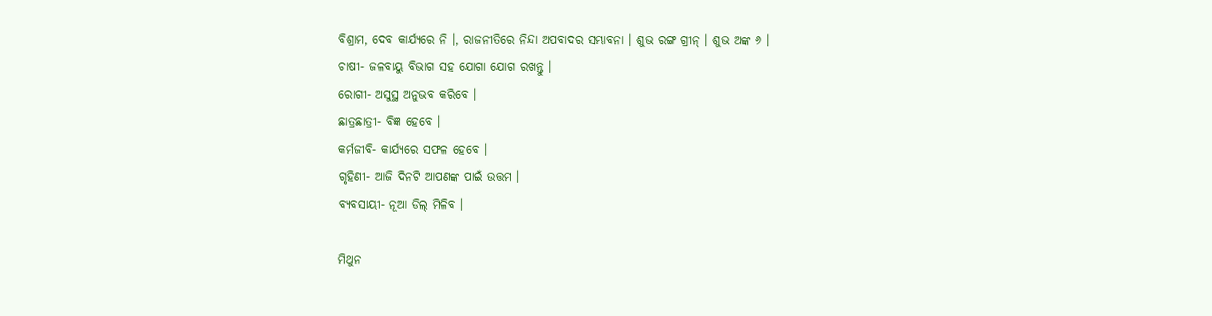ବିଶ୍ରାମ, ଦେବ କାର୍ଯ୍ୟରେ ନି ।, ରାଜନୀତିରେ ନିନ୍ଦା ଅପବାଦର ସମ୍ଭାବନା । ଶୁଭ ରଙ୍ଗ ଗ୍ରୀନ୍ । ଶୁଭ ଅଙ୍କ ୬ ।
ଚାଷୀ- ଜଳବାୟୁ ବିଭାଗ ସହ ଯୋଗା ଯୋଗ ରଖନ୍ତୁ ।
ରୋଗୀ- ଅସୁସ୍ଥ ଅନୁଭବ କରିବେ ।
ଛାତ୍ରଛାତ୍ରୀ- ବିଜ୍ଞ ହେବେ ।
କର୍ମଜୀବି- କାର୍ଯ୍ୟରେ ସଫଳ ହେବେ ।
ଗୃହିଣୀ- ଆଜି ଦିନଟି ଆପଣଙ୍କ ପାଇଁ ଉତ୍ତମ ।
ବ୍ୟବସାୟୀ- ନୂଆ ଡିଲ୍ ମିଳିବ ।

ମିଥୁନ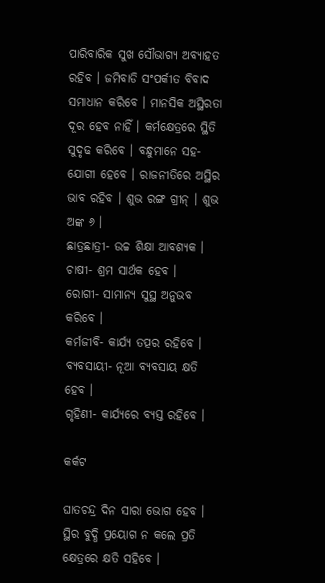ପାରିବାରିକ ସୁଖ ସୌଭାଗ୍ୟ ଅବ୍ୟାହତ ରହିବ । ଜମିବାଡି ସଂପର୍କୀତ ବିବାଦ ସମାଧାନ କରିବେ । ମାନସିକ ଅସ୍ଥିରତା ଦୂର ହେବ ନାହିଁ । କର୍ମକ୍ଷେତ୍ରରେ ସ୍ଥିତି ସୁଦୃଢ କରିବେ । ବନ୍ଧୁମାନେ ସହ-ଯୋଗୀ ହେବେ । ରାଜନୀତିରେ ଅସ୍ଥିର ଭାବ ରହିବ । ଶୁଭ ରଙ୍ଗ ଗ୍ରୀନ୍ । ଶୁଭ ଅଙ୍କ ୬ ।
ଛାତ୍ରଛାତ୍ରୀ- ଉଚ୍ଚ ଶିକ୍ଷା ଆବଶ୍ୟକ ।
ଚାଷୀ- ଶ୍ରମ ସାର୍ଥକ ହେବ ।
ରୋଗୀ- ସାମାନ୍ୟ ସୁସ୍ଥ ଅନୁଭବ କରିବେ ।
କର୍ମଜୀବି- କାର୍ଯ୍ୟ ତତ୍ପର ରହିବେ ।
ବ୍ୟବସାୟୀ- ନୂଆ ବ୍ୟବସାୟ କ୍ଷତି ହେବ ।
ଗୃହିଣୀ- କାର୍ଯ୍ୟରେ ବ୍ୟସ୍ତ ରହିବେ ।

କର୍କଟ

ଘାତଚନ୍ଦ୍ର ଦିନ ସାରା ଭୋଗ ହେବ । ସ୍ଥିର ବୁଦ୍ଧି ପ୍ରୟୋଗ ନ କଲେ ପ୍ରତି କ୍ଷେତ୍ରରେ କ୍ଷତି ସହିବେ ।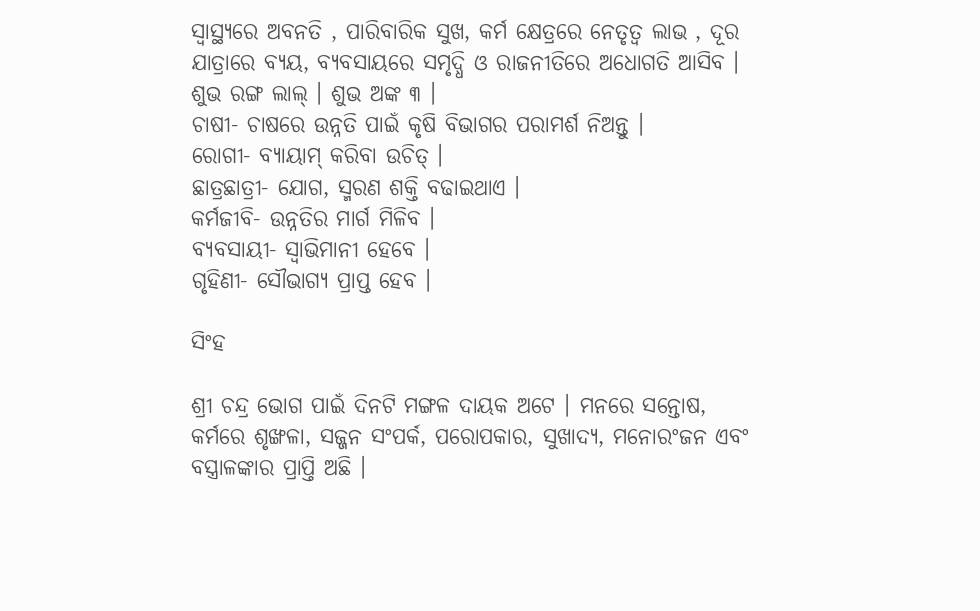ସ୍ୱାସ୍ଥ୍ୟରେ ଅବନତି , ପାରିବାରିକ ସୁଖ, କର୍ମ କ୍ଷେତ୍ରରେ ନେତୃତ୍ୱ ଲାଭ , ଦୂର ଯାତ୍ରାରେ ବ୍ୟୟ, ବ୍ୟବସାୟରେ ସମୃଦ୍ଧି ଓ ରାଜନୀତିରେ ଅଧୋଗତି ଆସିବ । ଶୁଭ ରଙ୍ଗ ଲାଲ୍ । ଶୁଭ ଅଙ୍କ ୩ ।
ଚାଷୀ- ଚାଷରେ ଉନ୍ନତି ପାଇଁ କୃଷି ବିଭାଗର ପରାମର୍ଶ ନିଅନ୍ତୁ ।
ରୋଗୀ- ବ୍ୟାୟାମ୍ କରିବା ଉଚିତ୍ ।
ଛାତ୍ରଛାତ୍ରୀ- ଯୋଗ, ସ୍ମରଣ ଶକ୍ତି ବଢାଇଥାଏ ।
କର୍ମଜୀବି- ଉନ୍ନତିର ମାର୍ଗ ମିଳିବ ।
ବ୍ୟବସାୟୀ- ସ୍ୱାଭିମାନୀ ହେବେ ।
ଗୃହିଣୀ- ସୌଭାଗ୍ୟ ପ୍ରାପ୍ତ ହେବ ।

ସିଂହ

ଶ୍ରୀ ଚନ୍ଦ୍ର ଭୋଗ ପାଇଁ ଦିନଟି ମଙ୍ଗଳ ଦାୟକ ଅଟେ । ମନରେ ସନ୍ତୋଷ, କର୍ମରେ ଶୃଙ୍ଖଳା, ସଜ୍ଜନ ସଂପର୍କ, ପରୋପକାର, ସୁଖାଦ୍ୟ, ମନୋରଂଜନ ଏବଂ ବସ୍ତ୍ରାଳଙ୍କାର ପ୍ରାପ୍ତି ଅଛି ।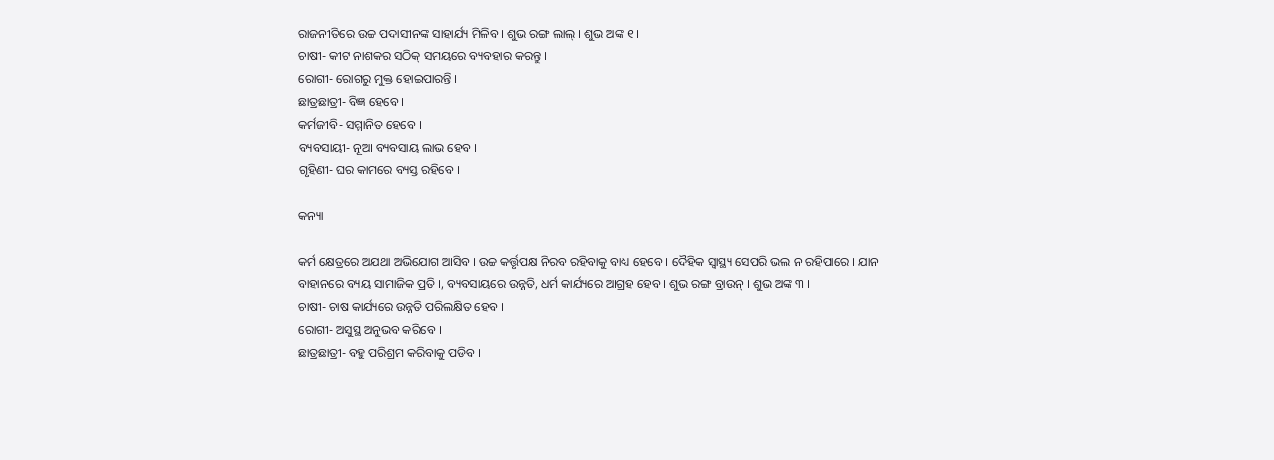ରାଜନୀତିରେ ଉଚ୍ଚ ପଦାସୀନଙ୍କ ସାହାର୍ଯ୍ୟ ମିଳିବ । ଶୁଭ ରଙ୍ଗ ଲାଲ୍ । ଶୁଭ ଅଙ୍କ ୧ ।
ଚାଷୀ- କୀଟ ନାଶକର ସଠିକ୍ ସମୟରେ ବ୍ୟବହାର କରନ୍ତୁ ।
ରୋଗୀ- ରୋଗରୁ ମୁକ୍ତ ହୋଇପାରନ୍ତି ।
ଛାତ୍ରଛାତ୍ରୀ- ବିଜ୍ଞ ହେବେ ।
କର୍ମଜୀବି- ସମ୍ମାନିତ ହେବେ ।
ବ୍ୟବସାୟୀ- ନୂଆ ବ୍ୟବସାୟ ଲାଭ ହେବ ।
ଗୃହିଣୀ- ଘର କାମରେ ବ୍ୟସ୍ତ ରହିବେ ।

କନ୍ୟା

କର୍ମ କ୍ଷେତ୍ରରେ ଅଯଥା ଅଭିଯୋଗ ଆସିବ । ଉଚ୍ଚ କର୍ତ୍ତୃପକ୍ଷ ନିରବ ରହିବାକୁ ବାଧ୍ୟ ହେବେ । ଦୈହିକ ସ୍ୱାସ୍ଥ୍ୟ ସେପରି ଭଲ ନ ରହିପାରେ । ଯାନ ବାହାନରେ ବ୍ୟୟ ସାମାଜିକ ପ୍ରତି ।, ବ୍ୟବସାୟରେ ଉନ୍ନତି, ଧର୍ମ କାର୍ଯ୍ୟରେ ଆଗ୍ରହ ହେବ । ଶୁଭ ରଙ୍ଗ ବ୍ରାଉନ୍ । ଶୁଭ ଅଙ୍କ ୩ ।
ଚାଷୀ- ଚାଷ କାର୍ଯ୍ୟରେ ଉନ୍ନତି ପରିଲକ୍ଷିତ ହେବ ।
ରୋଗୀ- ଅସୁସ୍ଥ ଅନୁଭବ କରିବେ ।
ଛାତ୍ରଛାତ୍ରୀ- ବହୁ ପରିଶ୍ରମ କରିବାକୁ ପଡିବ ।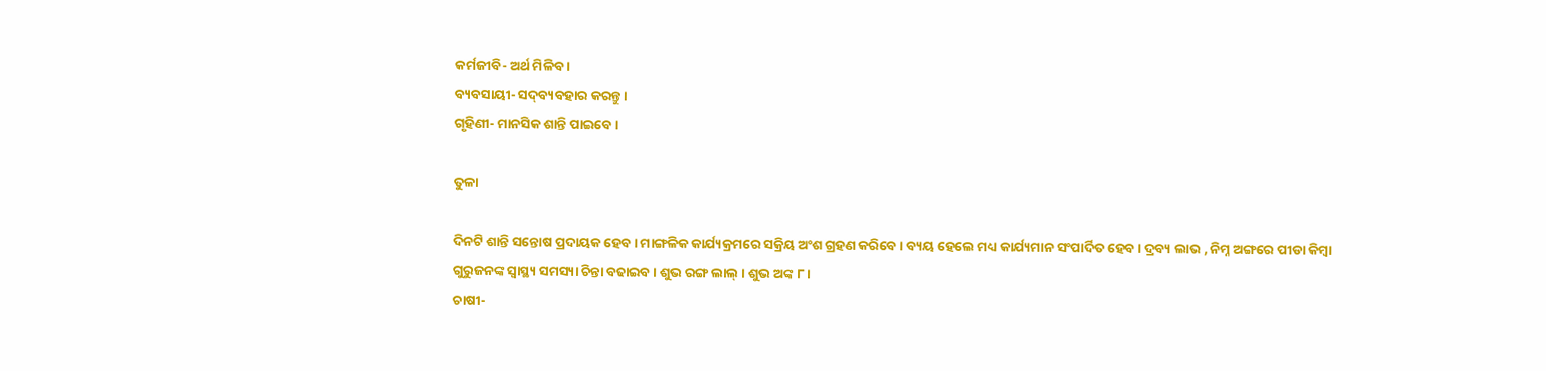କର୍ମଜୀବି- ଅର୍ଥ ମିଳିବ ।
ବ୍ୟବସାୟୀ- ସଦ୍‌ବ୍ୟବହାର କରନ୍ତୁ ।
ଗୃହିଣୀ- ମାନସିକ ଶାନ୍ତି ପାଇବେ ।

ତୁଳା

ଦିନଟି ଶାନ୍ତି ସନ୍ତୋଷ ପ୍ରଦାୟକ ହେବ । ମାଙ୍ଗଳିକ କାର୍ଯ୍ୟକ୍ରମରେ ସକ୍ରିୟ ଅଂଶ ଗ୍ରହଣ କରିବେ । ବ୍ୟୟ ହେଲେ ମଧ୍ୟ କାର୍ଯ୍ୟମାନ ସଂପାର୍ଦିତ ହେବ । ଦ୍ରବ୍ୟ ଲାଭ , ନିମ୍ନ ଅଙ୍ଗରେ ପୀଡା କିମ୍ବା ଗୁରୁଜନଙ୍କ ସ୍ୱାସ୍ଥ୍ୟ ସମସ୍ୟା ଚିନ୍ତା ବଢାଇବ । ଶୁଭ ରଙ୍ଗ ଲାଲ୍ । ଶୁଭ ଅଙ୍କ ୮ ।
ଚାଷୀ-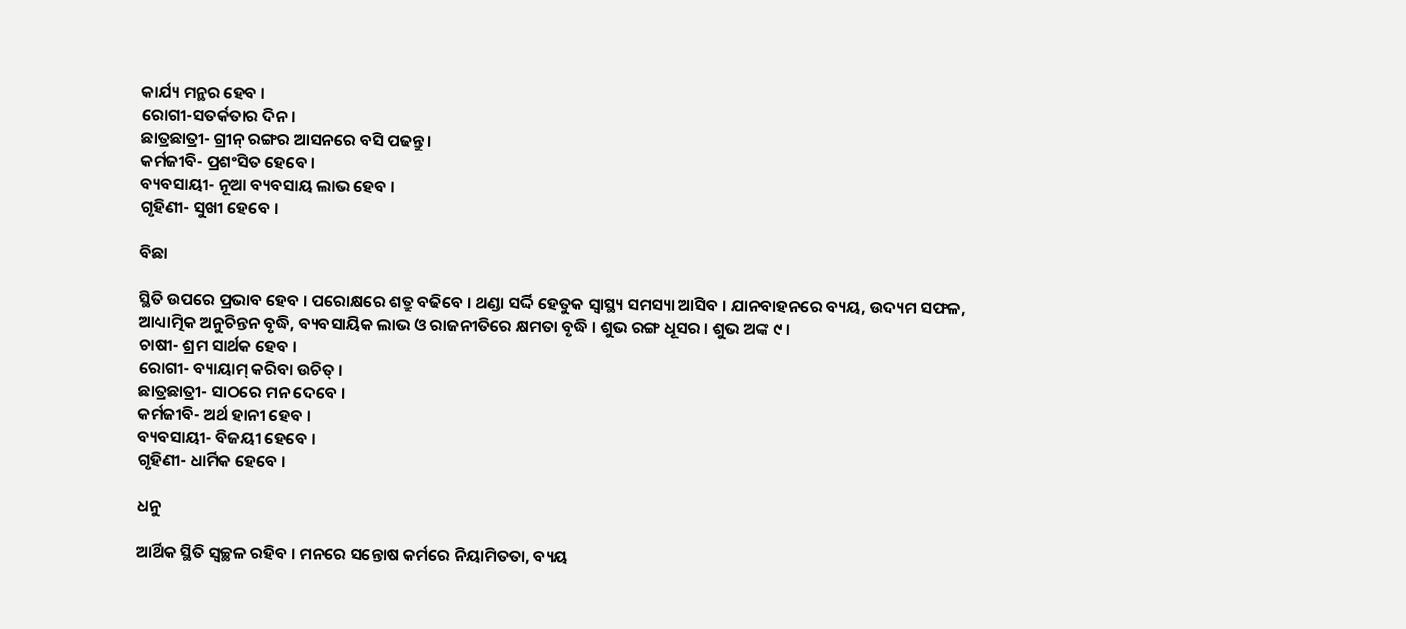କାର୍ଯ୍ୟ ମନ୍ଥର ହେବ ।
ରୋଗୀ-ସତର୍କତାର ଦିନ ।
ଛାତ୍ରଛାତ୍ରୀ- ଗ୍ରୀନ୍ ରଙ୍ଗର ଆସନରେ ବସି ପଢନ୍ତୁ ।
କର୍ମଜୀବି- ପ୍ରଶଂସିତ ହେବେ ।
ବ୍ୟବସାୟୀ- ନୂଆ ବ୍ୟବସାୟ ଲାଭ ହେବ ।
ଗୃହିଣୀ- ସୁଖୀ ହେବେ ।

ବିଛା

ସ୍ଥିତି ଉପରେ ପ୍ରଭାବ ହେବ । ପରୋକ୍ଷରେ ଶତ୍ରୁ ବଢିବେ । ଥଣ୍ଡା ସର୍ଦ୍ଦି ହେତୁକ ସ୍ୱାସ୍ଥ୍ୟ ସମସ୍ୟା ଆସିବ । ଯାନବାହନରେ ବ୍ୟୟ, ଉଦ୍ୟମ ସଫଳ, ଆଧ୍ୟାତ୍ମିକ ଅନୁଚିନ୍ତନ ବୃଦ୍ଧି, ବ୍ୟବସାୟିକ ଲାଭ ଓ ରାଜନୀତିରେ କ୍ଷମତା ବୃଦ୍ଧି । ଶୁଭ ରଙ୍ଗ ଧୂସର । ଶୁଭ ଅଙ୍କ ୯ ।
ଚାଷୀ- ଶ୍ରମ ସାର୍ଥକ ହେବ ।
ରୋଗୀ- ବ୍ୟାୟାମ୍ କରିବା ଉଚିତ୍ ।
ଛାତ୍ରଛାତ୍ରୀ- ସାଠରେ ମନ ଦେବେ ।
କର୍ମଜୀବି- ଅର୍ଥ ହାନୀ ହେବ ।
ବ୍ୟବସାୟୀ- ବିଜୟୀ ହେବେ ।
ଗୃହିଣୀ- ଧାର୍ମିକ ହେବେ ।

ଧନୁ

ଆର୍ଥିକ ସ୍ଥିତି ସ୍ୱଚ୍ଛଳ ରହିବ । ମନରେ ସନ୍ତୋଷ କର୍ମରେ ନିୟାମିତତା, ବ୍ୟୟ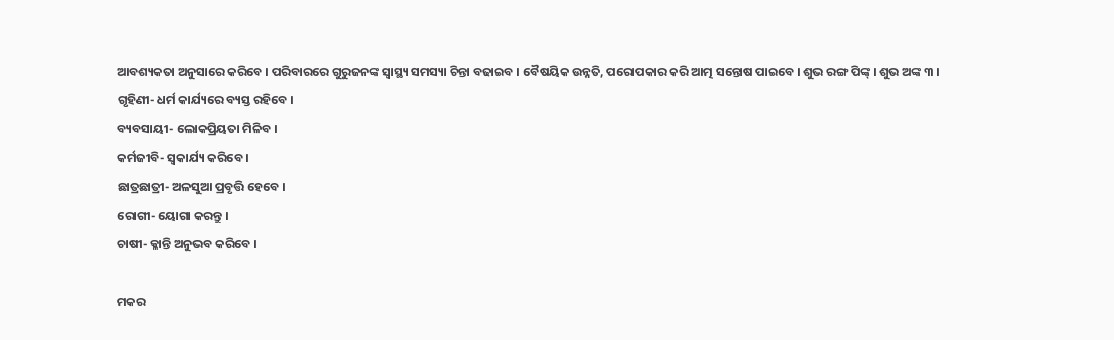ଆବଶ୍ୟକତା ଅନୁସାରେ କରିବେ । ପରିବାରରେ ଗୁରୁଜନଙ୍କ ସ୍ୱାସ୍ଥ୍ୟ ସମସ୍ୟା ଚିନ୍ତା ବଢାଇବ । ବୈଷୟିକ ଉନ୍ନତି, ପରୋପକାର କରି ଆତ୍ମ ସନ୍ତୋଷ ପାଇବେ । ଶୁଭ ରଙ୍ଗ ପିଙ୍କ୍ । ଶୁଭ ଅଙ୍କ ୩ ।
ଗୃହିଣୀ- ଧର୍ମ କାର୍ଯ୍ୟରେ ବ୍ୟସ୍ତ ରହିବେ ।
ବ୍ୟବସାୟୀ- ଲୋକପ୍ରିୟତା ମିଳିବ ।
କର୍ମଜୀବି- ସ୍ୱକାର୍ଯ୍ୟ କରିବେ ।
ଛାତ୍ରଛାତ୍ରୀ- ଅଳସୁଆ ପ୍ରବୃତ୍ତି ହେବେ ।
ରୋଗୀ- ୟୋଗା କରନ୍ତୁ ।
ଚାଷୀ- କ୍ଳାନ୍ତି ଅନୁଭବ କରିବେ ।

ମକର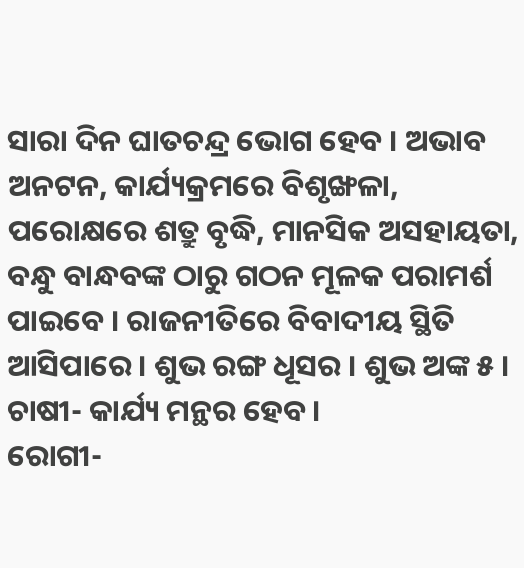ସାରା ଦିନ ଘାତଚନ୍ଦ୍ର ଭୋଗ ହେବ । ଅଭାବ ଅନଟନ, କାର୍ଯ୍ୟକ୍ରମରେ ବିଶୃଙ୍ଖଳା, ପରୋକ୍ଷରେ ଶତ୍ରୁ ବୃଦ୍ଧି, ମାନସିକ ଅସହାୟତା, ବନ୍ଧୁ ବାନ୍ଧବଙ୍କ ଠାରୁ ଗଠନ ମୂଳକ ପରାମର୍ଶ ପାଇବେ । ରାଜନୀତିରେ ବିବାଦୀୟ ସ୍ଥିତି ଆସିପାରେ । ଶୁଭ ରଙ୍ଗ ଧୂସର । ଶୁଭ ଅଙ୍କ ୫ ।
ଚାଷୀ- କାର୍ଯ୍ୟ ମନ୍ଥର ହେବ ।
ରୋଗୀ-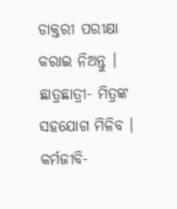ଡାକ୍ତରୀ ପରୀକ୍ଷା କରାଇ ନିଅନ୍ତୁ ।
ଛାତ୍ରଛାତ୍ରୀ- ମିତ୍ରଙ୍କ ସହଯୋଗ ମିଳିବ ।
କର୍ମଜୀବି-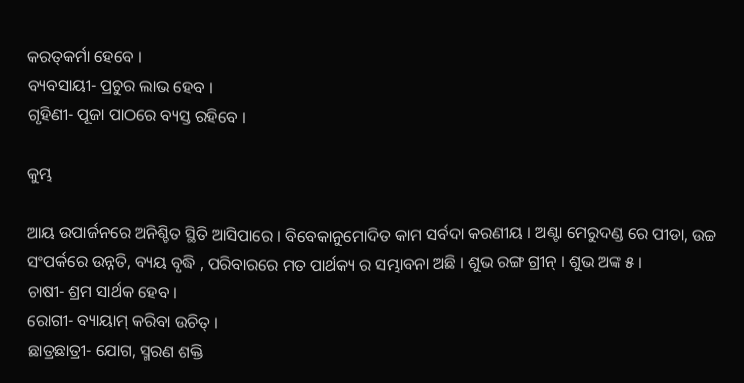କରତ୍‌କର୍ମା ହେବେ ।
ବ୍ୟବସାୟୀ- ପ୍ରଚୁର ଲାଭ ହେବ ।
ଗୃହିଣୀ- ପୂଜା ପାଠରେ ବ୍ୟସ୍ତ ରହିବେ ।

କୁମ୍ଭ

ଆୟ ଉପାର୍ଜନରେ ଅନିଶ୍ଚିତ ସ୍ଥିତି ଆସିପାରେ । ବିବେକାନୁମୋଦିତ କାମ ସର୍ବଦା କରଣୀୟ । ଅଣ୍ଟା ମେରୁଦଣ୍ଡ ରେ ପୀଡା, ଉଚ୍ଚ ସଂପର୍କରେ ଉନ୍ନତି, ବ୍ୟୟ ବୃଦ୍ଧି , ପରିବାରରେ ମତ ପାର୍ଥକ୍ୟ ର ସମ୍ଭାବନା ଅଛି । ଶୁଭ ରଙ୍ଗ ଗ୍ରୀନ୍ । ଶୁଭ ଅଙ୍କ ୫ ।
ଚାଷୀ- ଶ୍ରମ ସାର୍ଥକ ହେବ ।
ରୋଗୀ- ବ୍ୟାୟାମ୍ କରିବା ଉଚିତ୍ ।
ଛାତ୍ରଛାତ୍ରୀ- ଯୋଗ, ସ୍ମରଣ ଶକ୍ତି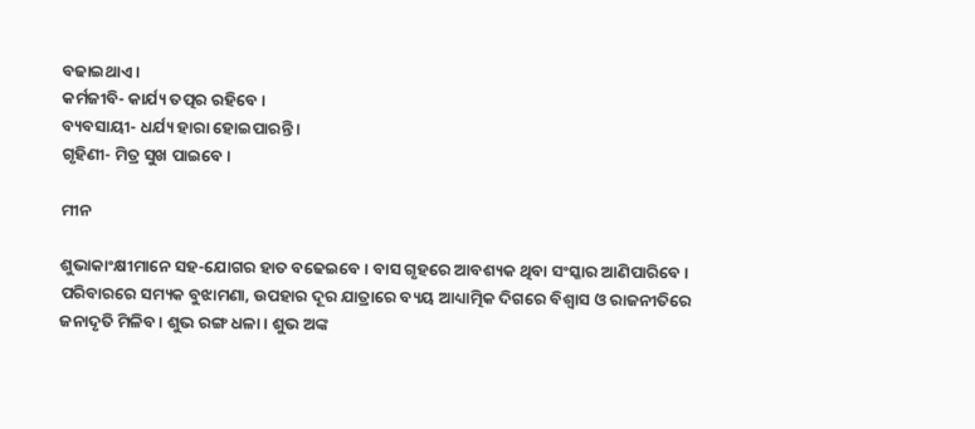ବଢାଇଥାଏ ।
କର୍ମଜୀବି- କାର୍ଯ୍ୟ ତତ୍ପର ରହିବେ ।
ବ୍ୟବସାୟୀ- ଧର୍ଯ୍ୟ ହାରା ହୋଇପାରନ୍ତି ।
ଗୃହିଣୀ- ମିତ୍ର ସୁଖ ପାଇବେ ।

ମୀନ

ଶୁଭାକାଂକ୍ଷୀମାନେ ସହ-ଯୋଗର ହାତ ବଢେଇବେ । ବାସ ଗୃହରେ ଆବଶ୍ୟକ ଥିବା ସଂସ୍କାର ଆଣିପାରିବେ । ପରିବାରରେ ସମ୍ୟକ ବୁଝାମଣା, ଉପହାର ଦୂର ଯାତ୍ରାରେ ବ୍ୟୟ ଆଧ୍ୟାତ୍ମିକ ଦିଗରେ ବିଶ୍ୱାସ ଓ ରାଜନୀତିରେ ଜନାଦୃତି ମିଳିବ । ଶୁଭ ରଙ୍ଗ ଧଳା । ଶୁଭ ଅଙ୍କ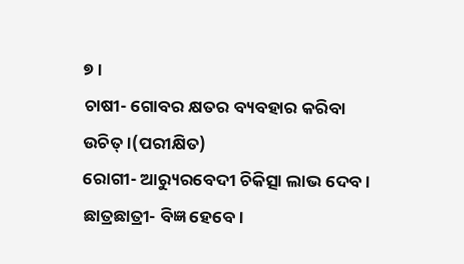୭ ।
ଚାଷୀ- ଗୋବର କ୍ଷତର ବ୍ୟବହାର କରିବା ଉଚିତ୍ ।(ପରୀକ୍ଷିତ)
ରୋଗୀ- ଆର‌୍ୟୁରବେଦୀ ଚିକିତ୍ସା ଲାଭ ଦେବ ।
ଛାତ୍ରଛାତ୍ରୀ- ବିଜ୍ଞ ହେବେ ।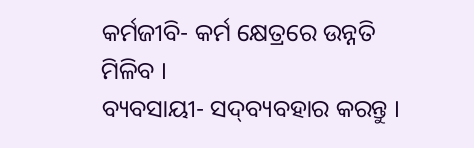କର୍ମଜୀବି- କର୍ମ କ୍ଷେତ୍ରରେ ଉନ୍ନତି ମିଳିବ ।
ବ୍ୟବସାୟୀ- ସଦ୍‌ବ୍ୟବହାର କରନ୍ତୁ ।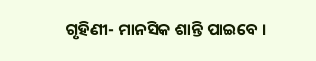ଗୃହିଣୀ- ମାନସିକ ଶାନ୍ତି ପାଇବେ ।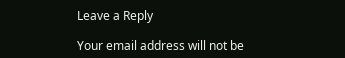Leave a Reply

Your email address will not be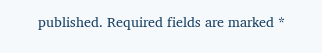published. Required fields are marked *